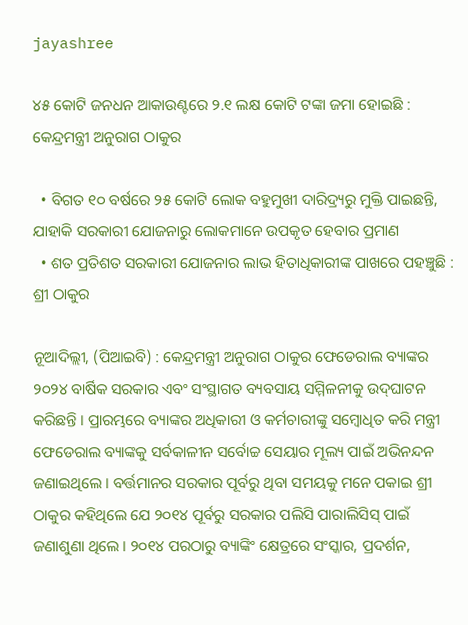jayashree

୪୫ କୋଟି ଜନଧନ ଆକାଉଣ୍ଟରେ ୨.୧ ଲକ୍ଷ କୋଟି ଟଙ୍କା ଜମା ହୋଇଛି : କେନ୍ଦ୍ରମନ୍ତ୍ରୀ ଅନୁରାଗ ଠାକୁର

  • ବିଗତ ୧୦ ବର୍ଷରେ ୨୫ କୋଟି ଲୋକ ବହୁମୁଖୀ ଦାରିଦ୍ର୍ୟରୁ ମୁକ୍ତି ପାଇଛନ୍ତି, ଯାହାକି ସରକାରୀ ଯୋଜନାରୁ ଲୋକମାନେ ଉପକୃତ ହେବାର ପ୍ରମାଣ
  • ଶତ ପ୍ରତିଶତ ସରକାରୀ ଯୋଜନାର ଲାଭ ହିତାଧିକାରୀଙ୍କ ପାଖରେ ପହଞ୍ଚୁଛି : ଶ୍ରୀ ଠାକୁର

ନୂଆଦିଲ୍ଲୀ, (ପିଆଇବି) : କେନ୍ଦ୍ରମନ୍ତ୍ରୀ ଅନୁରାଗ ଠାକୁର ଫେଡେରାଲ ବ୍ୟାଙ୍କର ୨୦୨୪ ବାର୍ଷିକ ସରକାର ଏବଂ ସଂସ୍ଥାଗତ ବ୍ୟବସାୟ ସମ୍ମିଳନୀକୁ ଉଦ୍‌ଘାଟନ କରିଛନ୍ତି । ପ୍ରାରମ୍ଭରେ ବ୍ୟାଙ୍କର ଅଧିକାରୀ ଓ କର୍ମଚାରୀଙ୍କୁ ସମ୍ବୋଧିତ କରି ମନ୍ତ୍ରୀ ଫେଡେରାଲ ବ୍ୟାଙ୍କକୁ ସର୍ବକାଳୀନ ସର୍ବୋଚ୍ଚ ସେୟାର ମୂଲ୍ୟ ପାଇଁ ଅଭିନନ୍ଦନ ଜଣାଇଥିଲେ । ବର୍ତ୍ତମାନର ସରକାର ପୂର୍ବରୁ ଥିବା ସମୟକୁ ମନେ ପକାଇ ଶ୍ରୀ ଠାକୁର କହିଥିଲେ ଯେ ୨୦୧୪ ପୂର୍ବରୁ ସରକାର ପଲିସି ପାରାଲିସିସ୍ ପାଇଁ ଜଣାଶୁଣା ଥିଲେ । ୨୦୧୪ ପରଠାରୁ ବ୍ୟାଙ୍କିଂ କ୍ଷେତ୍ରରେ ସଂସ୍କାର, ପ୍ରଦର୍ଶନ,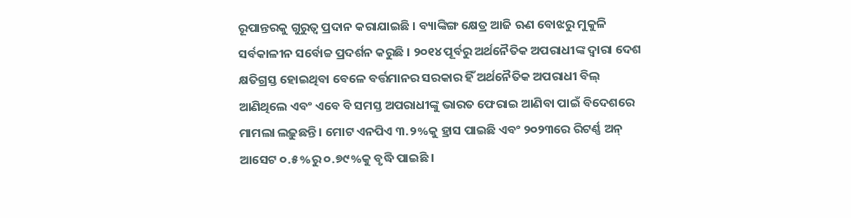ରୂପାନ୍ତରକୁ ଗୁରୁତ୍ୱ ପ୍ରଦାନ କରାଯାଇଛି । ବ୍ୟାଙ୍କିଙ୍ଗ କ୍ଷେତ୍ର ଆଜି ଋଣ ବୋଝରୁ ମୁକୁଳି ସର୍ବକାଳୀନ ସର୍ବୋଚ୍ଚ ପ୍ରଦର୍ଶନ କରୁଛି । ୨୦୧୪ ପୂର୍ବରୁ ଅର୍ଥନୈତିକ ଅପରାଧୀଙ୍କ ଦ୍ୱାରା ଦେଶ କ୍ଷତିଗ୍ରସ୍ତ ହୋଇଥିବା ବେଳେ ବର୍ତ୍ତମାନର ସରକାର ହିଁ ଅର୍ଥନୈତିକ ଅପରାଧୀ ବିଲ୍ ଆଣିଥିଲେ ଏବଂ ଏବେ ବି ସମସ୍ତ ଅପରାଧୀଙ୍କୁ ଭାରତ ଫେରାଇ ଆଣିବା ପାଇଁ ବିଦେଶରେ ମାମଲା ଲଢ଼ୁଛନ୍ତି । ମୋଟ ଏନପିଏ ୩.୨%କୁ ହ୍ରାସ ପାଇଛି ଏବଂ ୨୦୨୩ରେ ରିଟର୍ଣ୍ଣ ଅନ୍ ଆସେଟ ୦.୫%ରୁ ୦.୭୯%କୁ ବୃଦ୍ଧି ପାଇଛି ।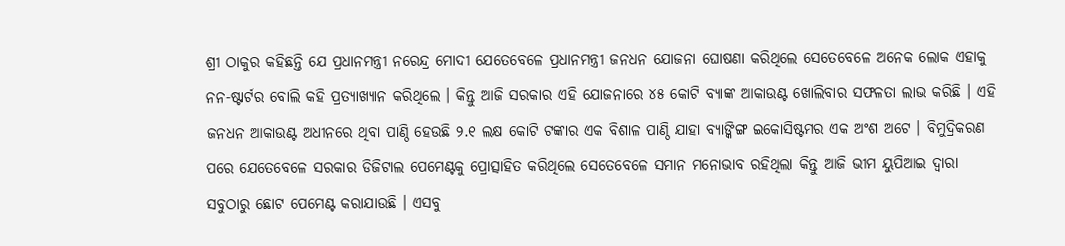ଶ୍ରୀ ଠାକୁର କହିଛନ୍ତି ଯେ ପ୍ରଧାନମନ୍ତ୍ରୀ ନରେନ୍ଦ୍ର ମୋଦୀ ଯେତେବେଳେ ପ୍ରଧାନମନ୍ତ୍ରୀ ଜନଧନ ଯୋଜନା ଘୋଷଣା କରିଥିଲେ ସେତେବେଳେ ଅନେକ ଲୋକ ଏହାକୁ ନନ-ଷ୍ଟାର୍ଟର ବୋଲି କହି ପ୍ରତ୍ୟାଖ୍ୟାନ କରିଥିଲେ । କିନ୍ତୁ ଆଜି ସରକାର ଏହି ଯୋଜନାରେ ୪୫ କୋଟି ବ୍ୟାଙ୍କ ଆକାଉଣ୍ଟ ଖୋଲିବାର ସଫଳତା ଲାଭ କରିଛି । ଏହି ଜନଧନ ଆକାଉଣ୍ଟ ଅଧୀନରେ ଥିବା ପାଣ୍ଠି ହେଉଛି ୨.୧ ଲକ୍ଷ କୋଟି ଟଙ୍କାର ଏକ ବିଶାଳ ପାଣ୍ଠି ଯାହା ବ୍ୟାଙ୍କିଙ୍ଗ ଇକୋସିଷ୍ଟମର ଏକ ଅଂଶ ଅଟେ । ବିମୁଦ୍ରିକରଣ ପରେ ଯେତେବେଳେ ସରକାର ଡିଜିଟାଲ ପେମେଣ୍ଟକୁ ପ୍ରୋତ୍ସାହିତ କରିଥିଲେ ସେତେବେଳେ ସମାନ ମନୋଭାବ ରହିଥିଲା କିନ୍ତୁ ଆଜି ଭୀମ ୟୁପିଆଇ ଦ୍ୱାରା ସବୁଠାରୁ ଛୋଟ ପେମେଣ୍ଟ କରାଯାଉଛି । ଏସବୁ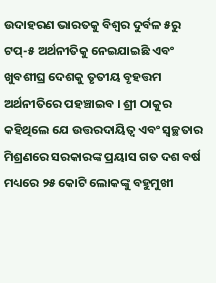ଉଦାହରଣ ଭାରତକୁ ବିଶ୍ୱର ଦୁର୍ବଳ ୫ରୁ ଟପ୍-୫ ଅର୍ଥନୀତିକୁ ନେଇଯାଇଛି ଏବଂ ଖୁବଶୀଘ୍ର ଦେଶକୁ ତୃତୀୟ ବୃହତ୍ତମ ଅର୍ଥନୀତିରେ ପହଞ୍ଚାଇବ । ଶ୍ରୀ ଠାକୁର କହିଥିଲେ ଯେ ଉତ୍ତରଦାୟିତ୍ୱ ଏବଂ ସ୍ୱଚ୍ଛତାର ମିଶ୍ରଣରେ ସରକାରଙ୍କ ପ୍ରୟାସ ଗତ ଦଶ ବର୍ଷ ମଧ୍ୟରେ ୨୫ କୋଟି ଲୋକଙ୍କୁ ବହୁମୁଖୀ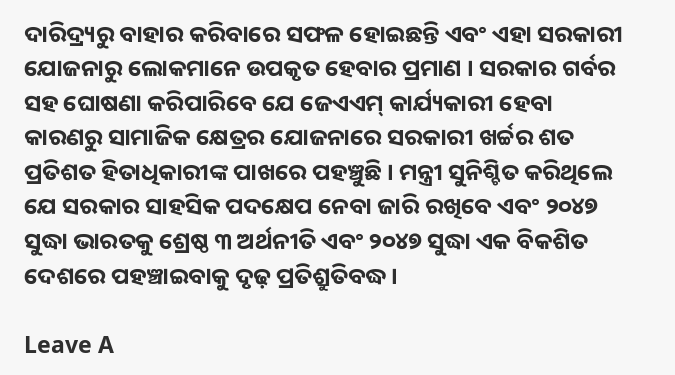ଦାରିଦ୍ର୍ୟରୁ ବାହାର କରିବାରେ ସଫଳ ହୋଇଛନ୍ତି ଏବଂ ଏହା ସରକାରୀ ଯୋଜନାରୁ ଲୋକମାନେ ଉପକୃତ ହେବାର ପ୍ରମାଣ । ସରକାର ଗର୍ବର ସହ ଘୋଷଣା କରିପାରିବେ ଯେ ଜେଏଏମ୍‌ କାର୍ଯ୍ୟକାରୀ ହେବା କାରଣରୁ ସାମାଜିକ କ୍ଷେତ୍ରର ଯୋଜନାରେ ସରକାରୀ ଖର୍ଚ୍ଚର ଶତ ପ୍ରତିଶତ ହିତାଧିକାରୀଙ୍କ ପାଖରେ ପହଞ୍ଚୁଛି । ମନ୍ତ୍ରୀ ସୁନିଶ୍ଚିତ କରିଥିଲେ ଯେ ସରକାର ସାହସିକ ପଦକ୍ଷେପ ନେବା ଜାରି ରଖିବେ ଏବଂ ୨୦୪୭ ସୁଦ୍ଧା ଭାରତକୁ ଶ୍ରେଷ୍ଠ ୩ ଅର୍ଥନୀତି ଏବଂ ୨୦୪୭ ସୁଦ୍ଧା ଏକ ବିକଶିତ ଦେଶରେ ପହଞ୍ଚାଇବାକୁ ଦୃଢ଼ ପ୍ରତିଶ୍ରୁତିବଦ୍ଧ ।

Leave A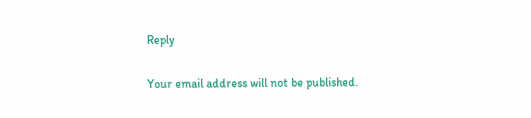Reply

Your email address will not be published.